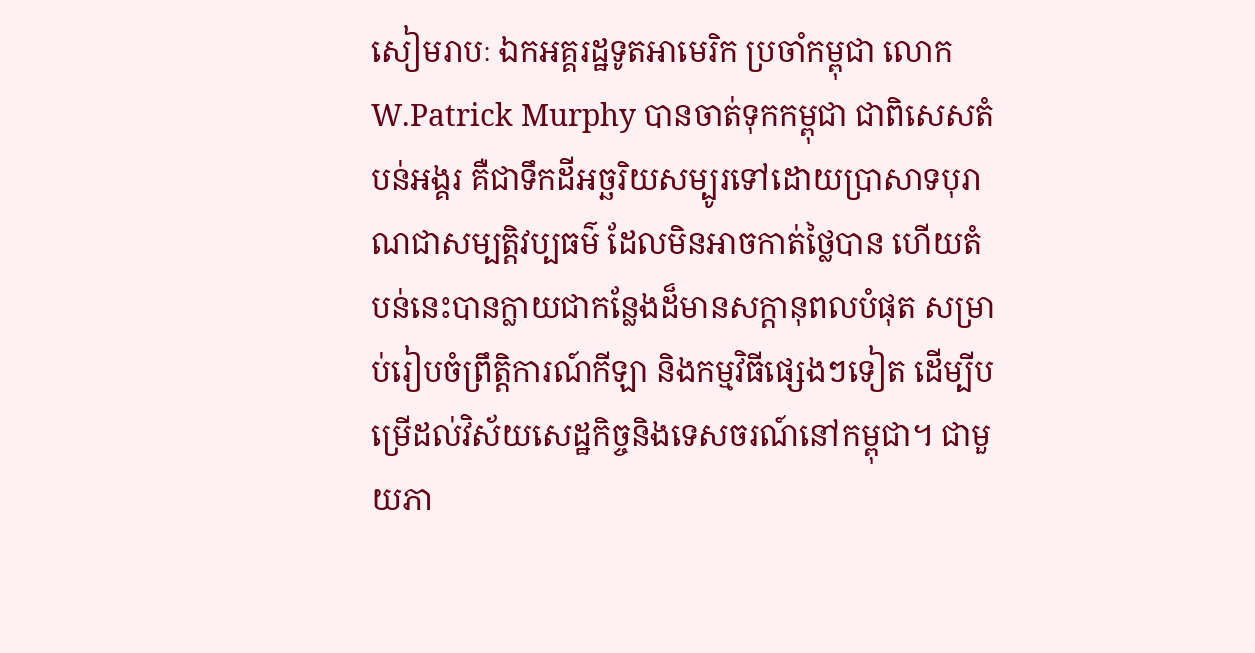សៀមរាបៈ ឯកអគ្គរដ្ឋទូតអាមេរិក ប្រចាំកម្ពុជា លោក W.Patrick Murphy បានចាត់ទុកកម្ពុជា ជាពិសេសតំបន់អង្គរ គឺជាទឹកដីអច្ឆរិយសម្បូរទៅដោយប្រាសាទបុរាណជាសម្បត្តិវប្បធម៌ ដែលមិនអាចកាត់ថ្លៃបាន ហើយតំបន់នេះបានក្លាយជាកន្លែងដ៏មានសក្តានុពលបំផុត សម្រាប់រៀបចំព្រឹត្តិការណ៍កីឡា និងកម្មវិធីផ្សេងៗទៀត ដើម្បីបម្រើដល់វិស័យសេដ្ឋកិច្ចនិងទេសចរណ៍នៅកម្ពុជា។ ជាមួយភា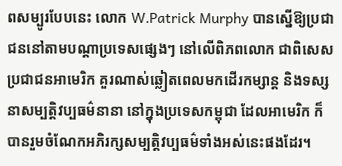ពសម្បូរបែបនេះ លោក W.Patrick Murphy បានស្នើឱ្យប្រជាជននៅតាមបណ្តាប្រទេសផ្សេងៗ នៅលើពិភពលោក ជាពិសេសប្រជាជនអាមេរិក គួរណាស់ឆ្លៀតពេលមកដើរកម្សាន្ត និងទស្សនាសម្បត្តិវប្បធម៌នានា នៅក្នុងប្រទេសកម្ពុជា ដែលអាមេរិក ក៏បានរួមចំណែកអភិរក្សសម្បត្តិវប្បធម៌ទាំងអស់នេះផងដែរ។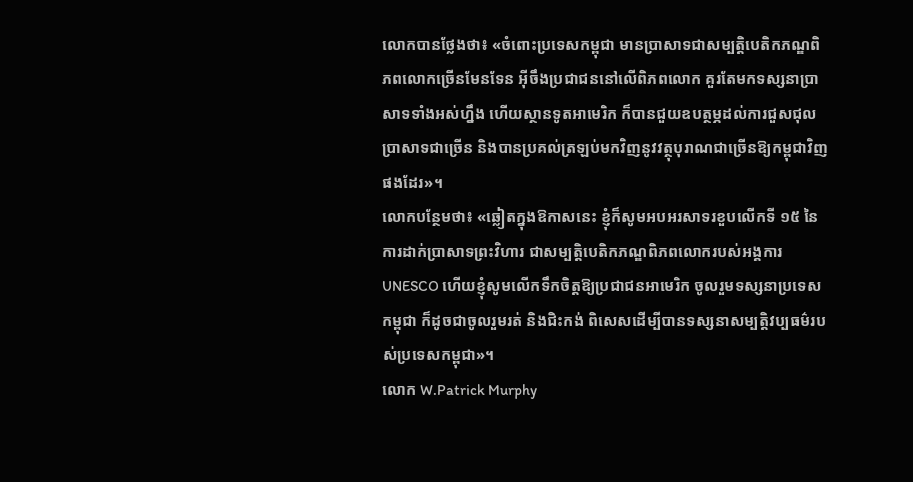លោកបានថ្លែងថា៖ «ចំពោះប្រទេសកម្ពុជា មានប្រាសាទជាសម្បត្តិបេតិកភណ្ឌពិភពលោកច្រើនមែនទែន អ៊ីចឹងប្រជាជននៅលើពិភពលោក គួរតែមកទស្សនាប្រាសាទទាំងអស់ហ្នឹង ហើយស្ថានទូតអាមេរិក ក៏បានជួយឧបត្ថម្ភដល់ការជួសជុលប្រាសាទជាច្រើន និងបានប្រគល់ត្រឡប់មកវិញនូវវត្ថុបុរាណជាច្រើនឱ្យកម្ពុជាវិញផងដែរ»។
លោកបន្ថែមថា៖ «ឆ្លៀតក្នុងឱកាសនេះ ខ្ញុំក៏សូមអបអរសាទរខួបលើកទី ១៥ នៃការដាក់ប្រាសាទព្រះវិហារ ជាសម្បត្តិបេតិកភណ្ឌពិភពលោករបស់អង្គការ UNESCO ហើយខ្ញុំសូមលើកទឹកចិត្តឱ្យប្រជាជនអាមេរិក ចូលរួមទស្សនាប្រទេសកម្ពុជា ក៏ដូចជាចូលរួមរត់ និងជិះកង់ ពិសេសដើម្បីបានទស្សនាសម្បត្តិវប្បធម៌របស់ប្រទេសកម្ពុជា»។
លោក W.Patrick Murphy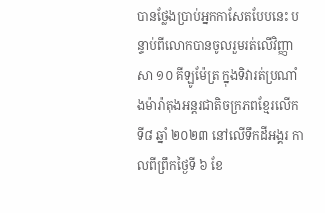បានថ្លែងប្រាប់អ្នកកាសែតបែបនេះ បន្ទាប់ពីលោកបានចូលរួមរត់លើវិញ្ញាសា ១០ គីឡូម៉ែត្រ ក្នុងទិវារត់ប្រណាំងម៉ារ៉ាតុងអន្តរជាតិចក្រភពខ្មែរលើកទី៨ ឆ្នាំ ២០២៣ នៅលើទឹកដីអង្គរ កាលពីព្រឹកថ្ងៃទី ៦ ខែ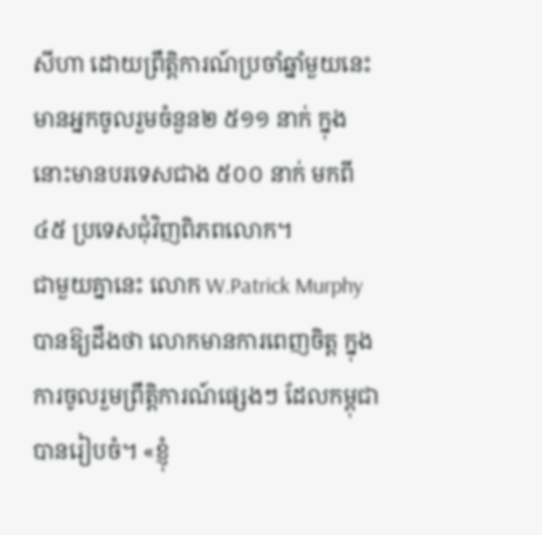សីហា ដោយព្រឹត្តិការណ៍ប្រចាំឆ្នាំមួយនេះមានអ្នកចូលរួមចំនួន២ ៥១១ នាក់ ក្នុងនោះមានបរទេសជាង ៥០០ នាក់ មកពី ៤៥ ប្រទេសជុំវិញពិភពលោក។
ជាមួយគ្នានេះ លោក W.Patrick Murphy បានឱ្យដឹងថា លោកមានការពេញចិត្ត ក្នុងការចូលរួមព្រឹត្តិការណ៍ផ្សេងៗ ដែលកម្ពុជាបានរៀបចំ។ «ខ្ញុំ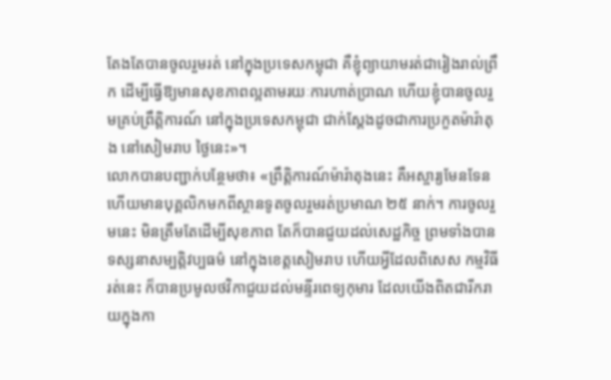តែងតែបានចូលរួមរត់ នៅក្នុងប្រទេសកម្ពុជា គឺខ្ញុំព្យាយាមរត់ជារៀងរាល់ព្រឹក ដើម្បីធ្វើឱ្យមានសុខភាពល្អតាមរយៈការហាត់ប្រាណ ហើយខ្ញុំបានចូលរួមគ្រប់ព្រឹត្តិការណ៍ នៅក្នុងប្រទេសកម្ពុជា ជាក់ស្តែងដូចជាការប្រកួតម៉ារ៉ាតុង នៅសៀមរាប ថ្ងៃនេះ»។
លោកបានបញ្ជាក់បន្ថែមថា៖ «ព្រឹត្តិការណ៍ម៉ារ៉ាតុងនេះ គឺអស្ចារ្យមែនទែន ហើយមានបុគ្គលិកមកពីស្ថានទូតចូលរួមរត់ប្រមាណ ២៥ នាក់។ ការចូលរួមនេះ មិនត្រឹមតែដើម្បីសុខភាព តែក៏បានជួយដល់សេដ្ឋកិច្ច ព្រមទាំងបានទស្សនាសម្បត្តិវប្បធម៌ នៅក្នុងខេត្តសៀមរាប ហើយអ្វីដែលពិសេស កម្មវិធីរត់នេះ ក៏បានប្រមូលថវិកាជួយដល់មន្ទីរពេទ្យកុមារ ដែលយើងពិតជារីករាយក្នុងកា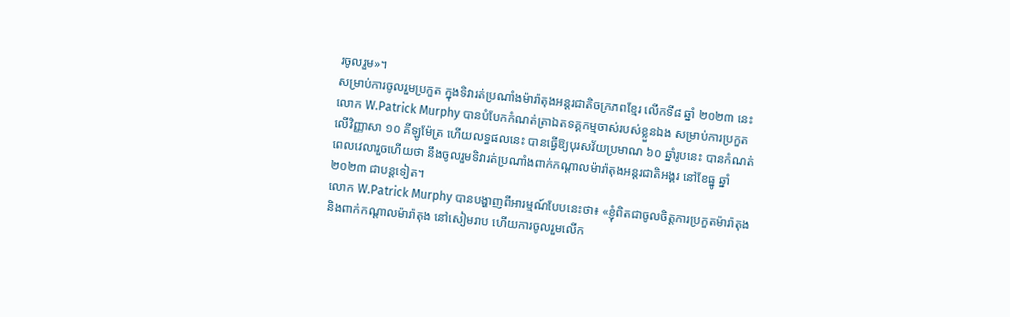រចូលរួម»។
សម្រាប់ការចូលរួមប្រកួត ក្នុងទិវារត់ប្រណាំងម៉ារ៉ាតុងអន្តរជាតិចក្រភពខ្មែរ លើកទី៨ ឆ្នាំ ២០២៣ នេះ លោក W.Patrick Murphy បានបំបែកកំណត់ត្រាឯតទគ្គកម្មចាស់របស់ខ្លួនឯង សម្រាប់ការប្រកួតលើវិញ្ញាសា ១០ គីឡូម៉ែត្រ ហើយលទ្ធផលនេះ បានធ្វើឱ្យបុរសវ័យប្រមាណ ៦០ ឆ្នាំរូបនេះ បានកំណត់ពេលវេលារួចហើយថា នឹងចូលរួមទិវារត់ប្រណាំងពាក់កណ្តាលម៉ារ៉ាតុងអន្តរជាតិអង្គរ នៅខែធ្នូ ឆ្នាំ ២០២៣ ជាបន្តទៀត។
លោក W.Patrick Murphy បានបង្ហាញពីអារម្មណ៍បែបនេះថា៖ «ខ្ញុំពិតជាចូលចិត្តការប្រកួតម៉ារ៉ាតុង និងពាក់កណ្តាលម៉ារ៉ាតុង នៅសៀមរាប ហើយការចូលរួមលើក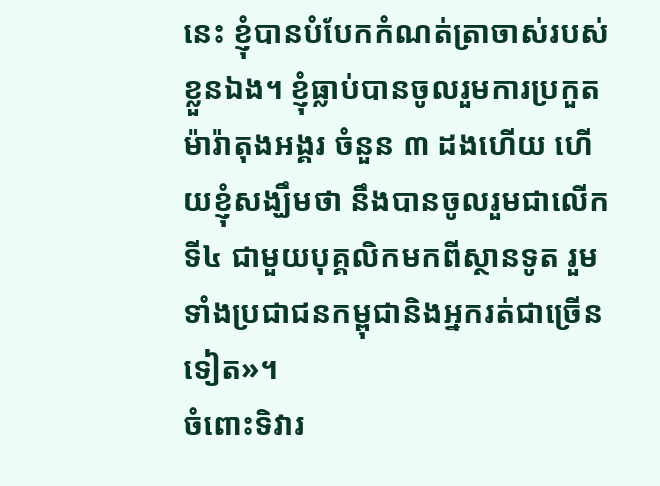នេះ ខ្ញុំបានបំបែកកំណត់ត្រាចាស់របស់ខ្លួនឯង។ ខ្ញុំធ្លាប់បានចូលរួមការប្រកួតម៉ារ៉ាតុងអង្គរ ចំនួន ៣ ដងហើយ ហើយខ្ញុំសង្ឃឹមថា នឹងបានចូលរួមជាលើកទី៤ ជាមួយបុគ្គលិកមកពីស្ថានទូត រួមទាំងប្រជាជនកម្ពុជានិងអ្នករត់ជាច្រើនទៀត»។
ចំពោះទិវារ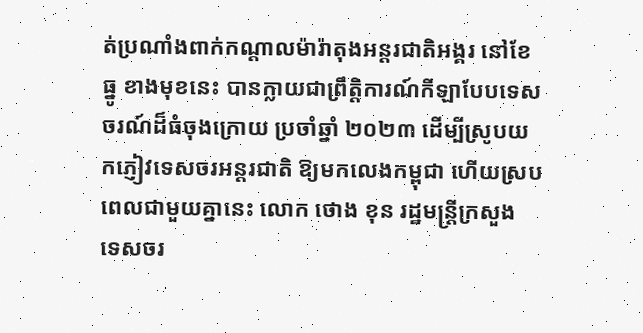ត់ប្រណាំងពាក់កណ្តាលម៉ារ៉ាតុងអន្តរជាតិអង្គរ នៅខែធ្នូ ខាងមុខនេះ បានក្លាយជាព្រឹត្តិការណ៍កីឡាបែបទេសចរណ៍ដ៏ធំចុងក្រោយ ប្រចាំឆ្នាំ ២០២៣ ដើម្បីស្រូបយកភ្ញៀវទេសចរអន្តរជាតិ ឱ្យមកលេងកម្ពុជា ហើយស្របពេលជាមួយគ្នានេះ លោក ថោង ខុន រដ្ឋមន្ត្រីក្រសួង ទេសចរ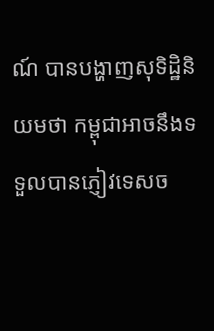ណ៍ បានបង្ហាញសុទិដ្ឋិនិយមថា កម្ពុជាអាចនឹងទទួលបានភ្ញៀវទេសច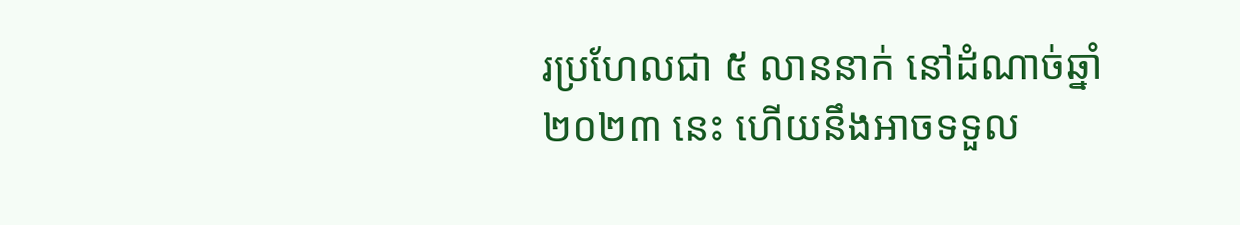រប្រហែលជា ៥ លាននាក់ នៅដំណាច់ឆ្នាំ ២០២៣ នេះ ហើយនឹងអាចទទួល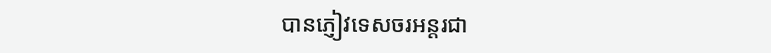បានភ្ញៀវទេសចរអន្តរជា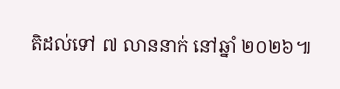តិដល់ទៅ ៧ លាននាក់ នៅឆ្នាំ ២០២៦៕